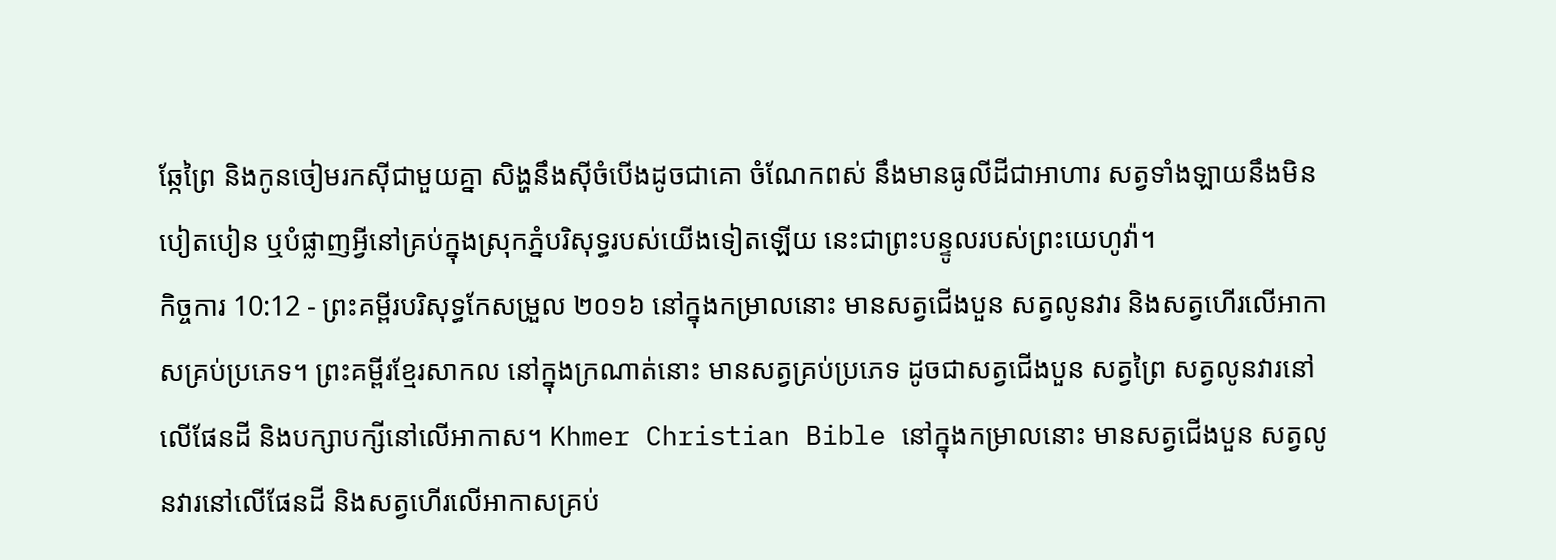ឆ្កែព្រៃ និងកូនចៀមរកស៊ីជាមួយគ្នា សិង្ហនឹងស៊ីចំបើងដូចជាគោ ចំណែកពស់ នឹងមានធូលីដីជាអាហារ សត្វទាំងឡាយនឹងមិនបៀតបៀន ឬបំផ្លាញអ្វីនៅគ្រប់ក្នុងស្រុកភ្នំបរិសុទ្ធរបស់យើងទៀតឡើយ នេះជាព្រះបន្ទូលរបស់ព្រះយេហូវ៉ា។
កិច្ចការ 10:12 - ព្រះគម្ពីរបរិសុទ្ធកែសម្រួល ២០១៦ នៅក្នុងកម្រាលនោះ មានសត្វជើងបួន សត្វលូនវារ និងសត្វហើរលើអាកាសគ្រប់ប្រភេទ។ ព្រះគម្ពីរខ្មែរសាកល នៅក្នុងក្រណាត់នោះ មានសត្វគ្រប់ប្រភេទ ដូចជាសត្វជើងបួន សត្វព្រៃ សត្វលូនវារនៅលើផែនដី និងបក្សាបក្សីនៅលើអាកាស។ Khmer Christian Bible នៅក្នុងកម្រាលនោះ មានសត្វជើងបួន សត្វលូនវារនៅលើផែនដី និងសត្វហើរលើអាកាសគ្រប់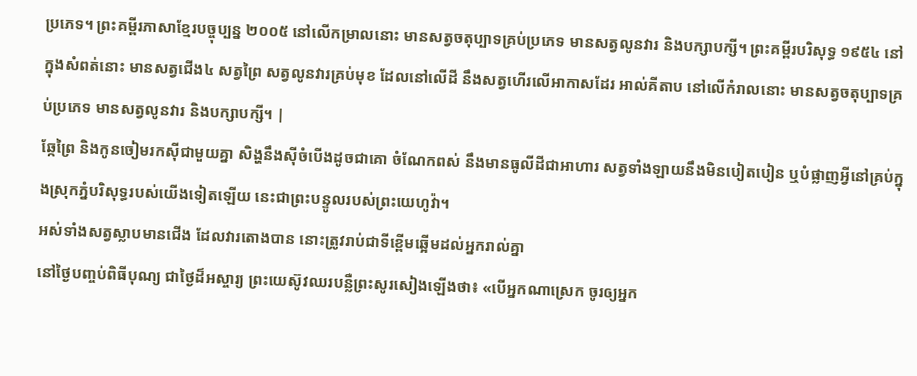ប្រភេទ។ ព្រះគម្ពីរភាសាខ្មែរបច្ចុប្បន្ន ២០០៥ នៅលើកម្រាលនោះ មានសត្វចតុប្បាទគ្រប់ប្រភេទ មានសត្វលូនវារ និងបក្សាបក្សី។ ព្រះគម្ពីរបរិសុទ្ធ ១៩៥៤ នៅក្នុងសំពត់នោះ មានសត្វជើង៤ សត្វព្រៃ សត្វលូនវារគ្រប់មុខ ដែលនៅលើដី នឹងសត្វហើរលើអាកាសដែរ អាល់គីតាប នៅលើកំរាលនោះ មានសត្វចតុប្បាទគ្រប់ប្រភេទ មានសត្វលូនវារ និងបក្សាបក្សី។ |
ឆ្កែព្រៃ និងកូនចៀមរកស៊ីជាមួយគ្នា សិង្ហនឹងស៊ីចំបើងដូចជាគោ ចំណែកពស់ នឹងមានធូលីដីជាអាហារ សត្វទាំងឡាយនឹងមិនបៀតបៀន ឬបំផ្លាញអ្វីនៅគ្រប់ក្នុងស្រុកភ្នំបរិសុទ្ធរបស់យើងទៀតឡើយ នេះជាព្រះបន្ទូលរបស់ព្រះយេហូវ៉ា។
អស់ទាំងសត្វស្លាបមានជើង ដែលវារតោងបាន នោះត្រូវរាប់ជាទីខ្ពើមឆ្អើមដល់អ្នករាល់គ្នា
នៅថ្ងៃបញ្ចប់ពិធីបុណ្យ ជាថ្ងៃដ៏អស្ចារ្យ ព្រះយេស៊ូវឈរបន្លឺព្រះសូរសៀងឡើងថា៖ «បើអ្នកណាស្រេក ចូរឲ្យអ្នក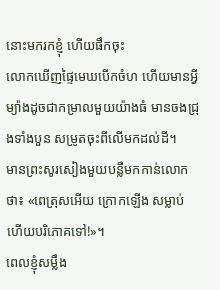នោះមករកខ្ញុំ ហើយផឹកចុះ
លោកឃើញផ្ទៃមេឃបើកចំហ ហើយមានអ្វីម្យ៉ាងដូចជាកម្រាលមួយយ៉ាងធំ មានចងជ្រុងទាំងបួន សម្រូតចុះពីលើមកដល់ដី។
មានព្រះសូរសៀងមួយបន្លឺមកកាន់លោកថា៖ «ពេត្រុសអើយ ក្រោកឡើង សម្លាប់ ហើយបរិភោគទៅ!»។
ពេលខ្ញុំសម្លឹង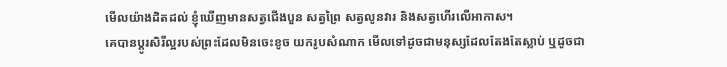មើលយ៉ាងដិតដល់ ខ្ញុំឃើញមានសត្វជើងបួន សត្វព្រៃ សត្វលូនវារ និងសត្វហើរលើអាកាស។
គេបានប្តូរសិរីល្អរបស់ព្រះដែលមិនចេះខូច យករូបសំណាក មើលទៅដូចជាមនុស្សដែលតែងតែស្លាប់ ឬដូចជា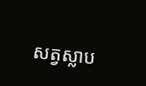សត្វស្លាប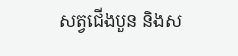សត្វជើងបួន និងស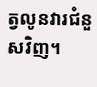ត្វលូនវារជំនួសវិញ។